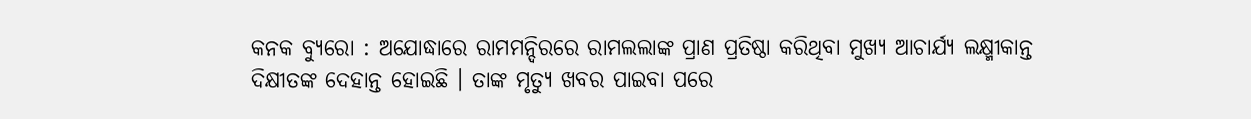କନକ ବ୍ୟୁରୋ : ଅଯୋଦ୍ଧାରେ ରାମମନ୍ଦିରରେ ରାମଲଲାଙ୍କ ପ୍ରାଣ ପ୍ରତିଷ୍ଠା କରିଥିବା ମୁଖ୍ୟ ଆଚାର୍ଯ୍ୟ ଲକ୍ଷ୍ମୀକାନ୍ତ ଦିକ୍ଷୀତଙ୍କ ଦେହାନ୍ତ ହୋଇଛି । ତାଙ୍କ ମୃତ୍ୟୁ ଖବର ପାଇବା ପରେ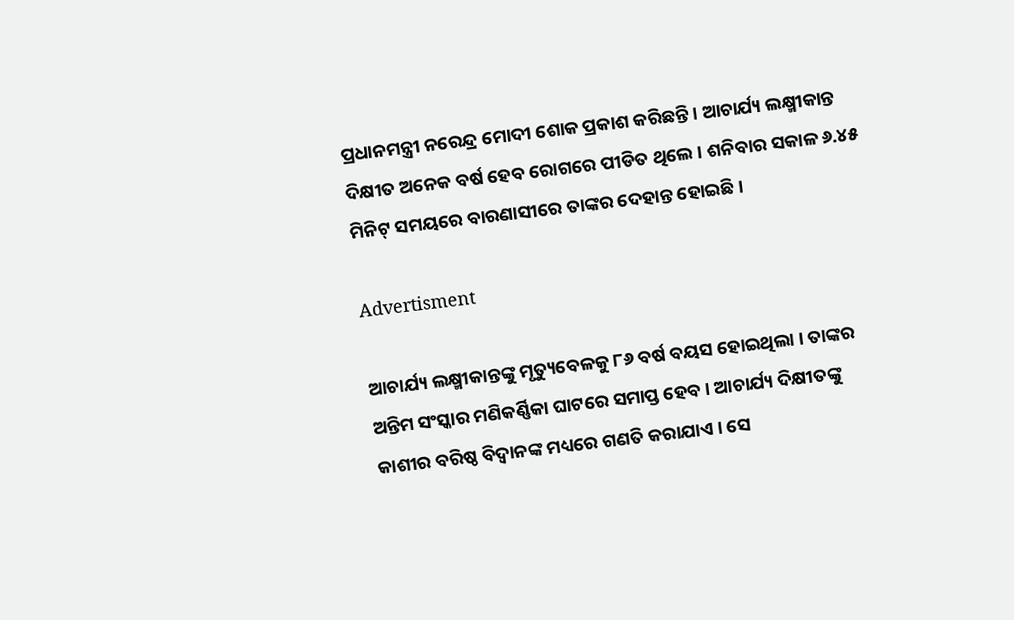ପ୍ରଧାନମନ୍ତ୍ରୀ ନରେନ୍ଦ୍ର ମୋଦୀ ଶୋକ ପ୍ରକାଶ କରିଛନ୍ତି । ଆଚାର୍ଯ୍ୟ ଲକ୍ଷ୍ମୀକାନ୍ତ ଦିକ୍ଷୀତ ଅନେକ ବର୍ଷ ହେବ ରୋଗରେ ପୀଡିତ ଥିଲେ । ଶନିବାର ସକାଳ ୬.୪୫ ମିନିଟ୍ ସମୟରେ ବାରଣାସୀରେ ତାଙ୍କର ଦେହାନ୍ତ ହୋଇଛି ।

Advertisment

ଆଚାର୍ଯ୍ୟ ଲକ୍ଷ୍ମୀକାନ୍ତଙ୍କୁ ମୃତ୍ୟୁବେଳକୁ ୮୬ ବର୍ଷ ବୟସ ହୋଇଥିଲା । ତାଙ୍କର ଅନ୍ତିମ ସଂସ୍କାର ମଣିକର୍ଣ୍ଣିକା ଘାଟରେ ସମାପ୍ତ ହେବ । ଆଚାର୍ଯ୍ୟ ଦିକ୍ଷୀତଙ୍କୁ କାଶୀର ବରିଷ୍ଠ ବିଦ୍ୱାନଙ୍କ ମଧ୍ୟରେ ଗଣତି କରାଯାଏ । ସେ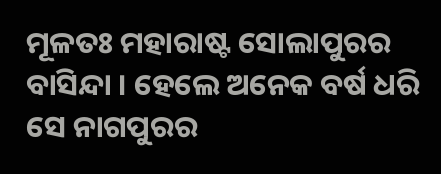ମୂଳତଃ ମହାରାଷ୍ଟ ସୋଲାପୁରର ବାସିନ୍ଦା । ହେଲେ ଅନେକ ବର୍ଷ ଧରି ସେ ନାଗପୁରର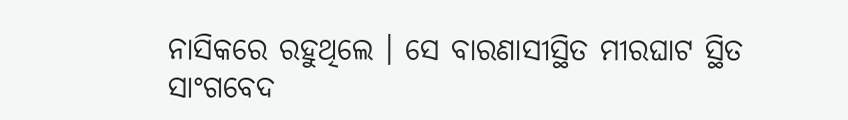ନାସିକରେ ରହୁଥିଲେ । ସେ ବାରଣାସୀସ୍ଥିତ ମୀରଘାଟ ସ୍ଥିତ ସାଂଗବେଦ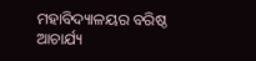ମହାବିଦ୍ୟାଳୟର ବରିଷ୍ଠ ଆଚାର୍ଯ୍ୟ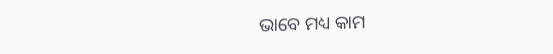ଭାବେ ମଧ୍ୟ କାମ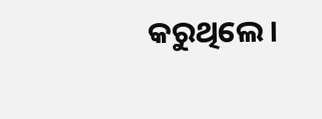କରୁଥିଲେ ।